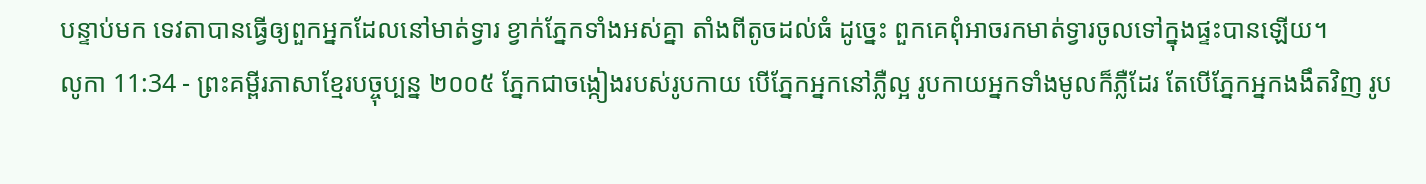បន្ទាប់មក ទេវតាបានធ្វើឲ្យពួកអ្នកដែលនៅមាត់ទ្វារ ខ្វាក់ភ្នែកទាំងអស់គ្នា តាំងពីតូចដល់ធំ ដូច្នេះ ពួកគេពុំអាចរកមាត់ទ្វារចូលទៅក្នុងផ្ទះបានឡើយ។
លូកា 11:34 - ព្រះគម្ពីរភាសាខ្មែរបច្ចុប្បន្ន ២០០៥ ភ្នែកជាចង្កៀងរបស់រូបកាយ បើភ្នែកអ្នកនៅភ្លឺល្អ រូបកាយអ្នកទាំងមូលក៏ភ្លឺដែរ តែបើភ្នែកអ្នកងងឹតវិញ រូប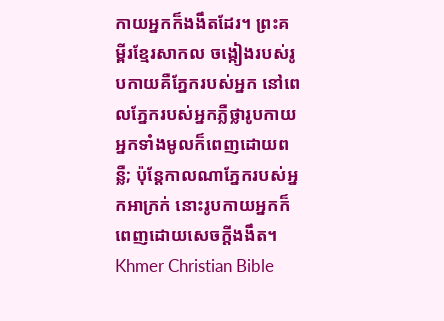កាយអ្នកក៏ងងឹតដែរ។ ព្រះគម្ពីរខ្មែរសាកល ចង្កៀងរបស់រូបកាយគឺភ្នែករបស់អ្នក នៅពេលភ្នែករបស់អ្នកភ្លឺថ្លារូបកាយអ្នកទាំងមូលក៏ពេញដោយពន្លឺ; ប៉ុន្តែកាលណាភ្នែករបស់អ្នកអាក្រក់ នោះរូបកាយអ្នកក៏ពេញដោយសេចក្ដីងងឹត។ Khmer Christian Bible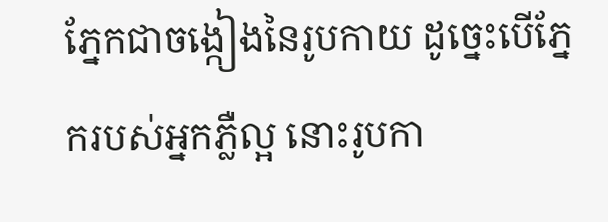ភ្នែកជាចង្កៀងនៃរូបកាយ ដូច្នេះបើភ្នែករបស់អ្នកភ្លឺល្អ នោះរូបកា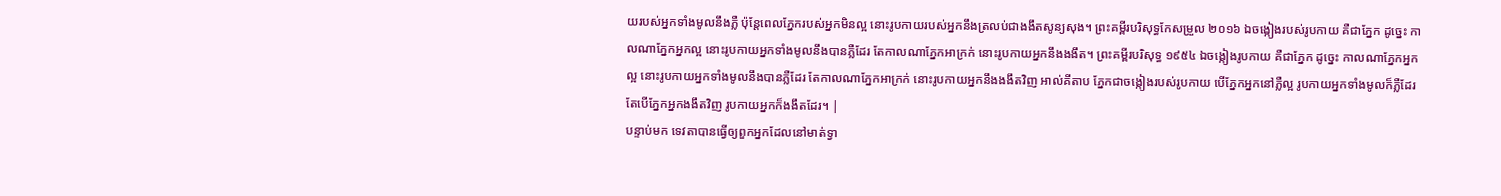យរបស់អ្នកទាំងមូលនឹងភ្លឺ ប៉ុន្ដែពេលភ្នែករបស់អ្នកមិនល្អ នោះរូបកាយរបស់អ្នកនឹងត្រលប់ជាងងឹតសូន្យសុង។ ព្រះគម្ពីរបរិសុទ្ធកែសម្រួល ២០១៦ ឯចង្កៀងរបស់រូបកាយ គឺជាភ្នែក ដូច្នេះ កាលណាភ្នែកអ្នកល្អ នោះរូបកាយអ្នកទាំងមូលនឹងបានភ្លឺដែរ តែកាលណាភ្នែកអាក្រក់ នោះរូបកាយអ្នកនឹងងងឹត។ ព្រះគម្ពីរបរិសុទ្ធ ១៩៥៤ ឯចង្កៀងរូបកាយ គឺជាភ្នែក ដូច្នេះ កាលណាភ្នែកអ្នកល្អ នោះរូបកាយអ្នកទាំងមូលនឹងបានភ្លឺដែរ តែកាលណាភ្នែកអាក្រក់ នោះរូបកាយអ្នកនឹងងងឹតវិញ អាល់គីតាប ភ្នែកជាចង្កៀងរបស់រូបកាយ បើភ្នែកអ្នកនៅភ្លឺល្អ រូបកាយអ្នកទាំងមូលក៏ភ្លឺដែរ តែបើភ្នែកអ្នកងងឹតវិញ រូបកាយអ្នកក៏ងងឹតដែរ។ |
បន្ទាប់មក ទេវតាបានធ្វើឲ្យពួកអ្នកដែលនៅមាត់ទ្វា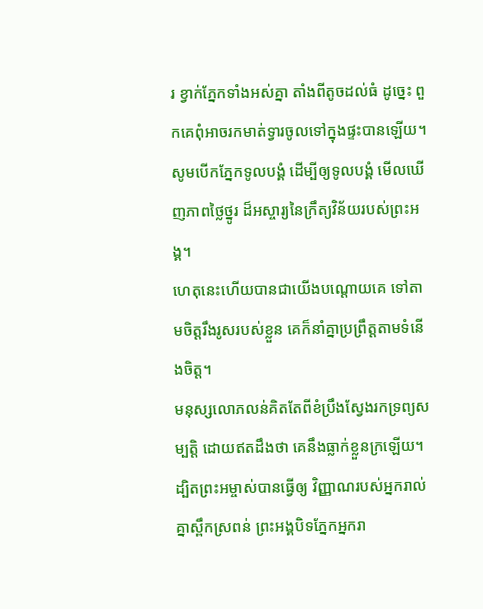រ ខ្វាក់ភ្នែកទាំងអស់គ្នា តាំងពីតូចដល់ធំ ដូច្នេះ ពួកគេពុំអាចរកមាត់ទ្វារចូលទៅក្នុងផ្ទះបានឡើយ។
សូមបើកភ្នែកទូលបង្គំ ដើម្បីឲ្យទូលបង្គំ មើលឃើញភាពថ្លៃថ្នូរ ដ៏អស្ចារ្យនៃក្រឹត្យវិន័យរបស់ព្រះអង្គ។
ហេតុនេះហើយបានជាយើងបណ្ដោយគេ ទៅតាមចិត្តរឹងរូសរបស់ខ្លួន គេក៏នាំគ្នាប្រព្រឹត្តតាមទំនើងចិត្ត។
មនុស្សលោភលន់គិតតែពីខំប្រឹងស្វែងរកទ្រព្យសម្បត្តិ ដោយឥតដឹងថា គេនឹងធ្លាក់ខ្លួនក្រឡើយ។
ដ្បិតព្រះអម្ចាស់បានធ្វើឲ្យ វិញ្ញាណរបស់អ្នករាល់គ្នាស្ពឹកស្រពន់ ព្រះអង្គបិទភ្នែកអ្នករា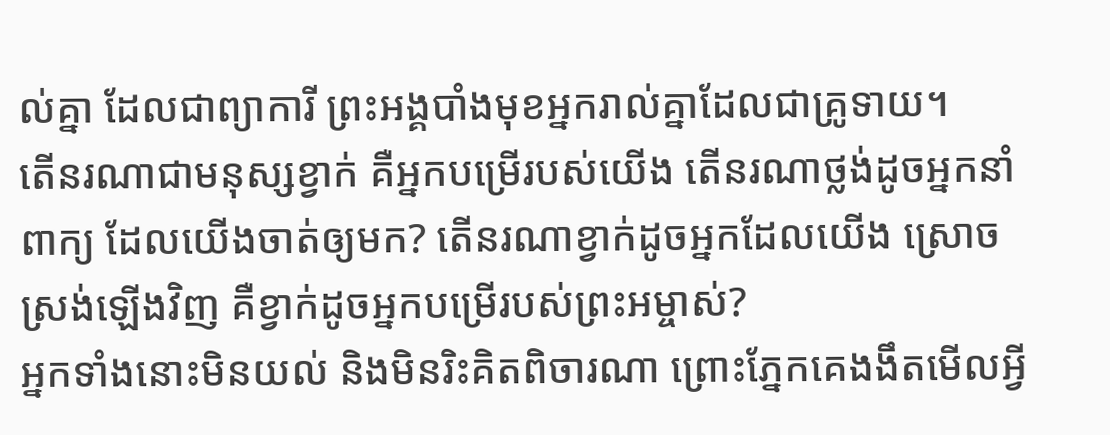ល់គ្នា ដែលជាព្យាការី ព្រះអង្គបាំងមុខអ្នករាល់គ្នាដែលជាគ្រូទាយ។
តើនរណាជាមនុស្សខ្វាក់ គឺអ្នកបម្រើរបស់យើង តើនរណាថ្លង់ដូចអ្នកនាំពាក្យ ដែលយើងចាត់ឲ្យមក? តើនរណាខ្វាក់ដូចអ្នកដែលយើង ស្រោចស្រង់ឡើងវិញ គឺខ្វាក់ដូចអ្នកបម្រើរបស់ព្រះអម្ចាស់?
អ្នកទាំងនោះមិនយល់ និងមិនរិះគិតពិចារណា ព្រោះភ្នែកគេងងឹតមើលអ្វី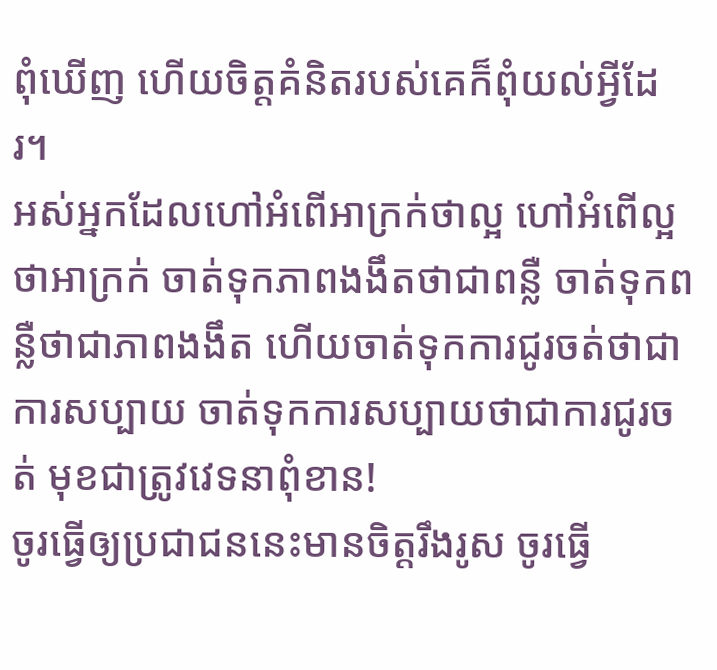ពុំឃើញ ហើយចិត្តគំនិតរបស់គេក៏ពុំយល់អ្វីដែរ។
អស់អ្នកដែលហៅអំពើអាក្រក់ថាល្អ ហៅអំពើល្អថាអាក្រក់ ចាត់ទុកភាពងងឹតថាជាពន្លឺ ចាត់ទុកពន្លឺថាជាភាពងងឹត ហើយចាត់ទុកការជូរចត់ថាជាការសប្បាយ ចាត់ទុកការសប្បាយថាជាការជូរចត់ មុខជាត្រូវវេទនាពុំខាន!
ចូរធ្វើឲ្យប្រជាជននេះមានចិត្តរឹងរូស ចូរធ្វើ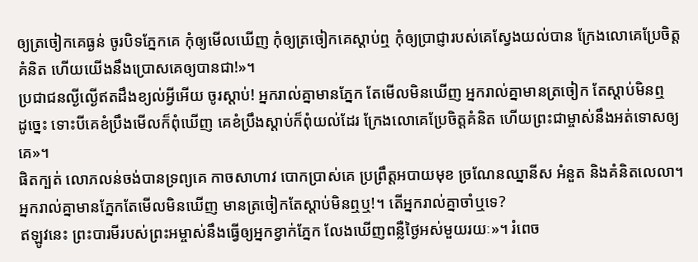ឲ្យត្រចៀកគេធ្ងន់ ចូរបិទភ្នែកគេ កុំឲ្យមើលឃើញ កុំឲ្យត្រចៀកគេស្ដាប់ឮ កុំឲ្យប្រាជ្ញារបស់គេស្វែងយល់បាន ក្រែងលោគេប្រែចិត្តគំនិត ហើយយើងនឹងប្រោសគេឲ្យបានជា!»។
ប្រជាជនល្ងីល្ងើឥតដឹងខ្យល់អ្វីអើយ ចូរស្ដាប់! អ្នករាល់គ្នាមានភ្នែក តែមើលមិនឃើញ អ្នករាល់គ្នាមានត្រចៀក តែស្ដាប់មិនឮ
ដូច្នេះ ទោះបីគេខំប្រឹងមើលក៏ពុំឃើញ គេខំប្រឹងស្ដាប់ក៏ពុំយល់ដែរ ក្រែងលោគេប្រែចិត្តគំនិត ហើយព្រះជាម្ចាស់នឹងអត់ទោសឲ្យគេ»។
ផិតក្បត់ លោភលន់ចង់បានទ្រព្យគេ កាចសាហាវ បោកប្រាស់គេ ប្រព្រឹត្តអបាយមុខ ច្រណែនឈ្នានីស អំនួត និងគំនិតលេលា។
អ្នករាល់គ្នាមានភ្នែកតែមើលមិនឃើញ មានត្រចៀកតែស្ដាប់មិនឮឬ!។ តើអ្នករាល់គ្នាចាំឬទេ?
ឥឡូវនេះ ព្រះបារមីរបស់ព្រះអម្ចាស់នឹងធ្វើឲ្យអ្នកខ្វាក់ភ្នែក លែងឃើញពន្លឺថ្ងៃអស់មួយរយៈ»។ រំពេច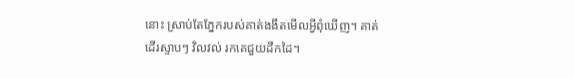នោះ ស្រាប់តែភ្នែករបស់គាត់ងងឹតមើលអ្វីពុំឃើញ។ គាត់ដើរស្ទាបៗ វិលវល់ រកគេជួយដឹកដៃ។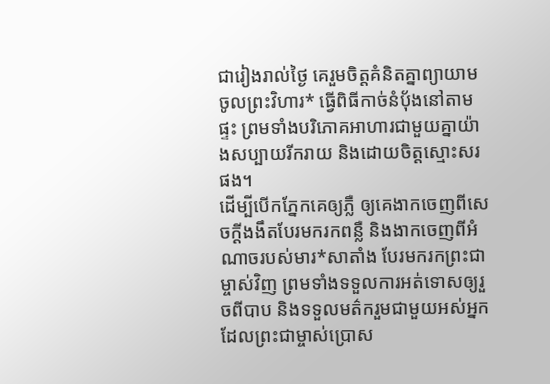ជារៀងរាល់ថ្ងៃ គេរួមចិត្តគំនិតគ្នាព្យាយាមចូលព្រះវិហារ* ធ្វើពិធីកាច់នំប៉័ងនៅតាមផ្ទះ ព្រមទាំងបរិភោគអាហារជាមួយគ្នាយ៉ាងសប្បាយរីករាយ និងដោយចិត្តស្មោះសរផង។
ដើម្បីបើកភ្នែកគេឲ្យភ្លឺ ឲ្យគេងាកចេញពីសេចក្ដីងងឹតបែរមករកពន្លឺ និងងាកចេញពីអំណាចរបស់មារ*សាតាំង បែរមករកព្រះជាម្ចាស់វិញ ព្រមទាំងទទួលការអត់ទោសឲ្យរួចពីបាប និងទទួលមត៌ករួមជាមួយអស់អ្នកដែលព្រះជាម្ចាស់ប្រោស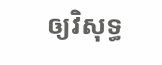ឲ្យវិសុទ្ធ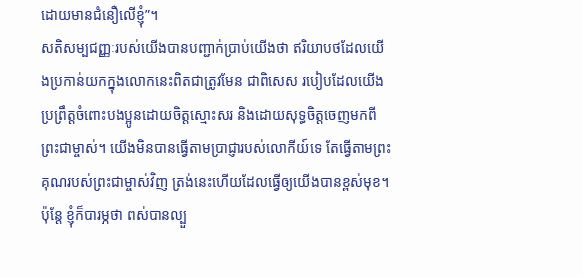ដោយមានជំនឿលើខ្ញុំ”។
សតិសម្បជញ្ញៈរបស់យើងបានបញ្ជាក់ប្រាប់យើងថា ឥរិយាបថដែលយើងប្រកាន់យកក្នុងលោកនេះពិតជាត្រូវមែន ជាពិសេស របៀបដែលយើងប្រព្រឹត្តចំពោះបងប្អូនដោយចិត្តស្មោះសរ និងដោយសុទ្ធចិត្តចេញមកពីព្រះជាម្ចាស់។ យើងមិនបានធ្វើតាមប្រាជ្ញារបស់លោកីយ៍ទេ តែធ្វើតាមព្រះគុណរបស់ព្រះជាម្ចាស់វិញ ត្រង់នេះហើយដែលធ្វើឲ្យយើងបានខ្ពស់មុខ។
ប៉ុន្តែ ខ្ញុំក៏បារម្ភថា ពស់បានល្បួ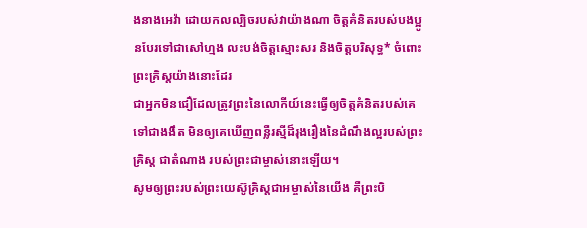ងនាងអេវ៉ា ដោយកលល្បិចរបស់វាយ៉ាងណា ចិត្តគំនិតរបស់បងប្អូនបែរទៅជាសៅហ្មង លះបង់ចិត្តស្មោះសរ និងចិត្តបរិសុទ្ធ* ចំពោះព្រះគ្រិស្តយ៉ាងនោះដែរ
ជាអ្នកមិនជឿដែលត្រូវព្រះនៃលោកីយ៍នេះធ្វើឲ្យចិត្តគំនិតរបស់គេទៅជាងងឹត មិនឲ្យគេឃើញពន្លឺរស្មីដ៏រុងរឿងនៃដំណឹងល្អរបស់ព្រះគ្រិស្ត ជាតំណាង របស់ព្រះជាម្ចាស់នោះឡើយ។
សូមឲ្យព្រះរបស់ព្រះយេស៊ូគ្រិស្តជាអម្ចាស់នៃយើង គឺព្រះបិ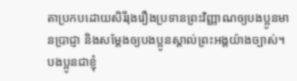តាប្រកបដោយសិរីរុងរឿងប្រទានព្រះវិញ្ញាណឲ្យបងប្អូនមានប្រាជ្ញា និងសម្តែងឲ្យបងប្អូនស្គាល់ព្រះអង្គយ៉ាងច្បាស់។
បងប្អូនជាខ្ញុំ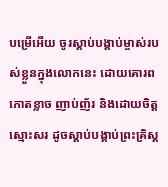បម្រើអើយ ចូរស្ដាប់បង្គាប់ម្ចាស់របស់ខ្លួនក្នុងលោកនេះ ដោយគោរពកោតខ្លាច ញាប់ញ័រ និងដោយចិត្តស្មោះសរ ដូចស្ដាប់បង្គាប់ព្រះគ្រិស្ត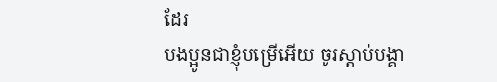ដែរ
បងប្អូនជាខ្ញុំបម្រើអើយ ចូរស្ដាប់បង្គា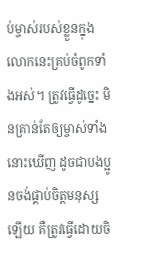ប់ម្ចាស់របស់ខ្លួនក្នុងលោកនេះគ្រប់ចំពូកទាំងអស់។ ត្រូវធ្វើដូច្នេះ មិនគ្រាន់តែឲ្យម្ចាស់ទាំងនោះឃើញ ដូចជាបងប្អូនចង់ផ្គាប់ចិត្តមនុស្សឡើយ គឺត្រូវធ្វើដោយចិ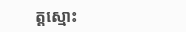ត្តស្មោះ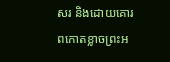សរ និងដោយគោរពកោតខ្លាចព្រះអ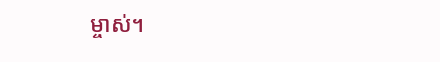ម្ចាស់។